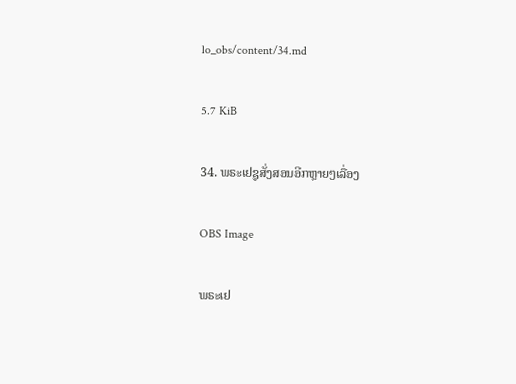lo_obs/content/34.md

5.7 KiB

34. ພຣະເຢຊູສັ່ງສອນອີກຫຼາຍໆເລື່ອງ

OBS Image

ພຣະເຢ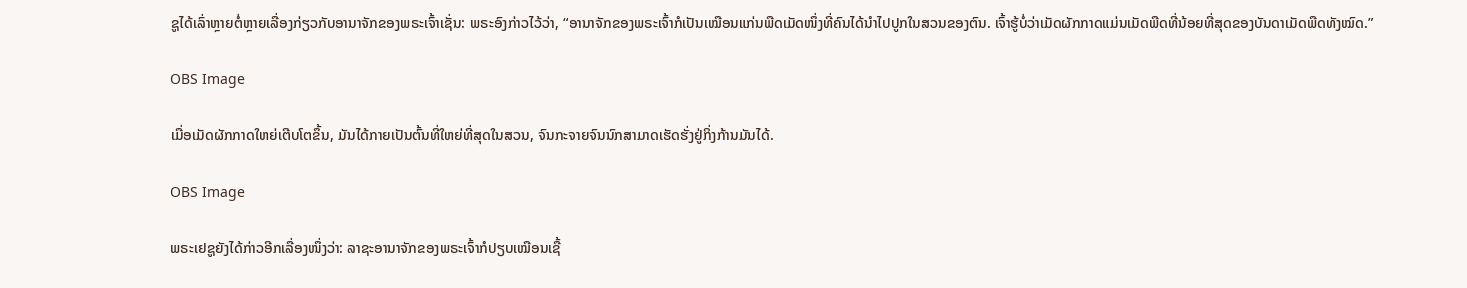ຊູໄດ້ເລົ່າຫຼາຍຕໍ່ຫຼາຍເລື່ອງກ່ຽວກັບອານາຈັກຂອງພຣະເຈົ້າເຊັ່ນ: ພຣະອົງກ່າວໄວ້ວ່າ, “ອານາຈັກຂອງພຣະເຈົ້າກໍເປັນເໝືອນແກ່ນພືດເມັດໜຶ່ງທີ່ຄົນໄດ້ນໍາໄປປູກໃນສວນຂອງຕົນ. ເຈົ້າຮູ້ບໍ່ວ່າເມັດຜັກກາດແມ່ນເມັດພືດທີ່ນ້ອຍທີ່ສຸດຂອງບັນດາເມັດພືດທັງໝົດ.”

OBS Image

ເມື່ອເມັດຜັກກາດໃຫຍ່ເຕີບໂຕຂຶ້ນ, ມັນໄດ້ກາຍເປັນຕົ້ນທີ່ໃຫຍ່ທີ່ສຸດໃນສວນ, ຈົນກະຈາຍຈົນນົກສາມາດເຮັດຮັ່ງຢູ່ກິ່ງກ້ານມັນໄດ້.

OBS Image

ພຣະເຢຊູຍັງໄດ້ກ່າວອີກເລື່ອງໜຶ່ງວ່າ: ລາຊະອານາຈັກຂອງພຣະເຈົ້າກໍປຽບເໝືອນເຊື້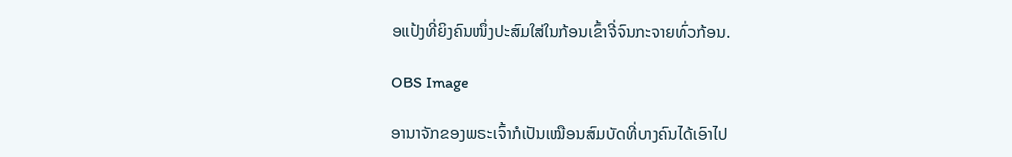ອແປ້ງທີ່ຍິງຄົນໜຶ່ງປະສົມໃສ່ໃນກ້ອນເຂົ້າຈີ່ຈົນກະຈາຍທົ່ວກ້ອນ.

OBS Image

ອານາຈັກຂອງພຣະເຈົ້າກໍເປັນເໝືອນສົມບັດທີ່ບາງຄົນໄດ້ເອົາໄປ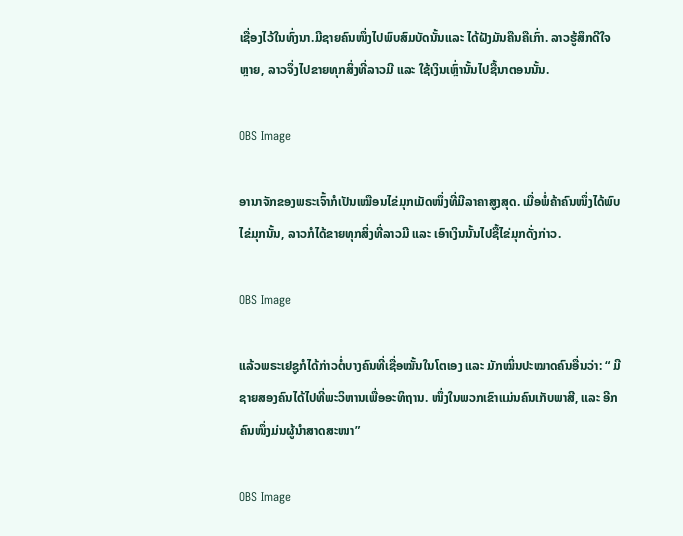ເຊື່ອງໄວ້ໃນທົ່ງນາ.ມີຊາຍຄົນໜຶ່ງໄປພົບສົມບັດນັ້ນແລະ ໄດ້ຝັງມັນຄືນຄືເກົ່າ. ລາວຮູ້ສຶກດີໃຈຫຼາຍ, ລາວຈຶ່ງໄປຂາຍທຸກສິ່ງທີ່ລາວມີ ແລະ ໃຊ້ເງິນເຫຼົ່ານັ້ນໄປຊື້ນາຕອນນັ້ນ.

OBS Image

ອານາຈັກຂອງພຣະເຈົ້າກໍເປັນເໝືອນໄຂ່ມຸກເມັດໜຶ່ງທີ່ມີລາຄາສູງສຸດ. ເມື່ອພໍ່ຄ້າຄົນໜຶ່ງໄດ້ພົບໄຂ່ມຸກນັ້ນ, ລາວກໍໄດ້ຂາຍທຸກສິ່ງທີ່ລາວມີ ແລະ ເອົາເງິນນັ້ນໄປຊື້ໄຂ່ມຸກດັ່ງກ່າວ.

OBS Image

ແລ້ວພຣະເຢຊູກໍໄດ້ກ່າວຕໍ່ບາງຄົນທີ່ເຊື່ອໝັ້ນໃນໂຕເອງ ແລະ ມັກໝິ່ນປະໝາດຄົນອື່ນວ່າ: “ ມີຊາຍສອງຄົນໄດ້ໄປທີ່ພະວິຫານເພື່ອອະທິຖານ. ໜຶ່ງໃນພວກເຂົາແມ່ນຄົນເກັບພາສີ, ແລະ ອີກຄົນໜຶ່ງມ່ນຜູ້ນໍາສາດສະໜາ”

OBS Image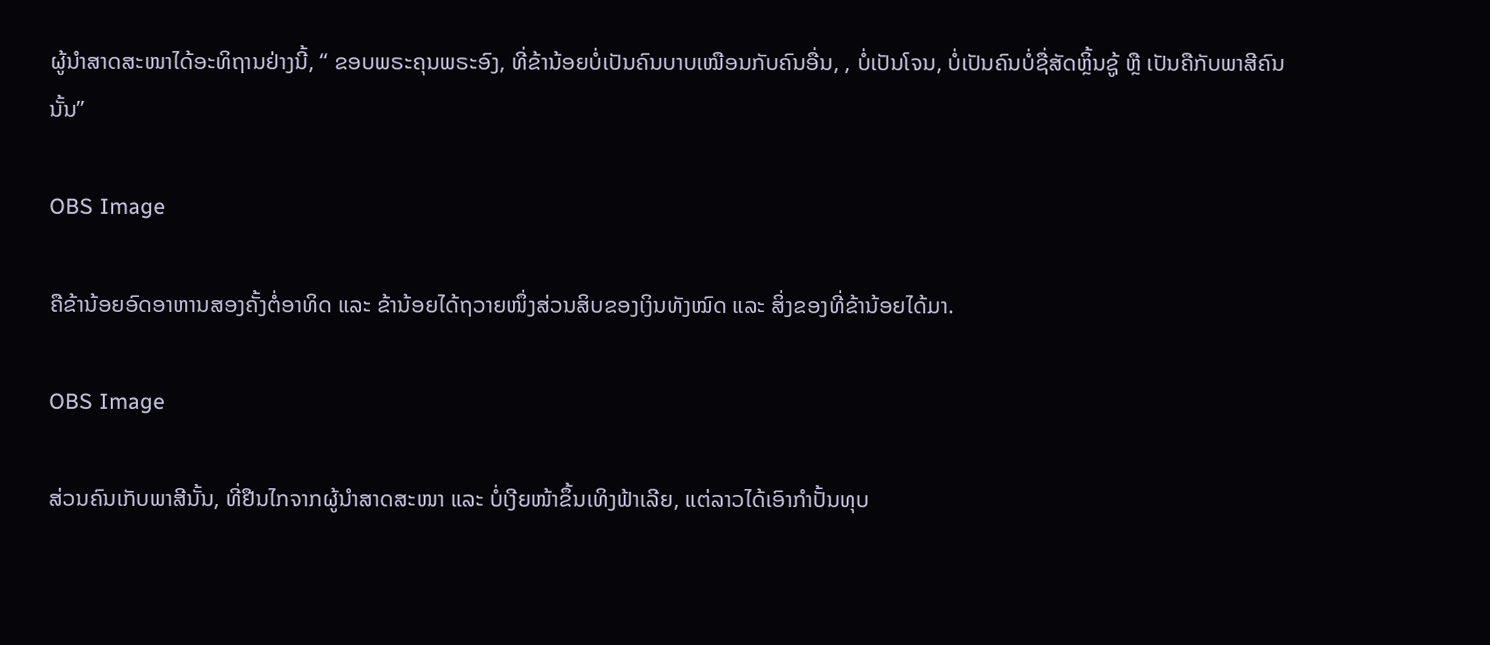ຜູ້ນໍາສາດສະໜາໄດ້ອະທິຖານຢ່າງນີ້, “ ຂອບພຣະຄຸນພຣະອົງ, ທີ່ຂ້ານ້ອຍບໍ່ເປັນຄົນບາບເໝືອນກັບຄົນອື່ນ, , ບໍ່ເປັນໂຈນ, ບໍ່ເປັນຄົນບໍ່ຊື່ສັດຫຼິ້ນຊູ້ ຫຼື ເປັນຄືກັບພາສີຄົນນັ້ນ”

OBS Image

ຄືຂ້ານ້ອຍອົດອາຫານສອງຄັ້ງຕໍ່ອາທິດ ແລະ ຂ້ານ້ອຍໄດ້ຖວາຍໜຶ່ງສ່ວນສິບຂອງເງິນທັງໝົດ ແລະ ສິ່ງຂອງທີ່ຂ້ານ້ອຍໄດ້ມາ.

OBS Image

ສ່ວນຄົນເກັບພາສີນັ້ນ, ທີ່ຢືນໄກຈາກຜູ້ນໍາສາດສະໜາ ແລະ ບໍ່ເງີຍໜ້າຂຶ້ນເທິງຟ້າເລີຍ, ແຕ່ລາວໄດ້ເອົາກຳປັ້ນທຸບ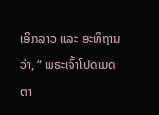ເອິກລາວ ແລະ ອະທິຖານວ່າ, “ ພຣະເຈົ້າໂປດເມດຕາ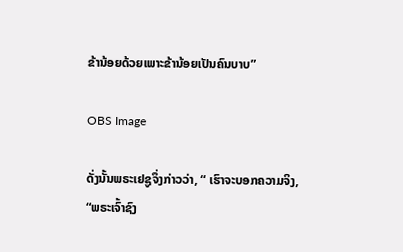ຂ້ານ້ອຍດ້ວຍເພາະຂ້ານ້ອຍເປັນຄົນບາບ”

OBS Image

ດັ່ງນັ້ນພຣະເຢຊູຈຶ່ງກ່າວວ່າ, “ ເຮົາຈະບອກຄວາມຈິງ, “ພຣະເຈົ້າຊົງ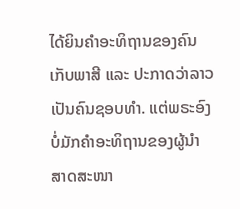ໄດ້ຍິນຄໍາອະທິຖານຂອງຄົນເກັບພາສີ ແລະ ປະກາດວ່າລາວເປັນຄົນຊອບທໍາ. ແຕ່ພຣະອົງບໍ່ມັກຄໍາອະທິຖານຂອງຜູ້ນໍາສາດສະໜາ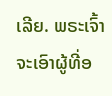ເລີຍ. ພຣະເຈົ້າຈະເອົາຜູ້ທີ່ອ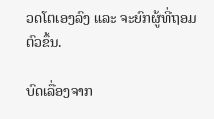ວດໂຕເອງລົງ ແລະ ຈະຍົກຜູ້ທີ່ຖອມຕົວຂຶ້ນ.

ບົດເລື່ອງຈາກ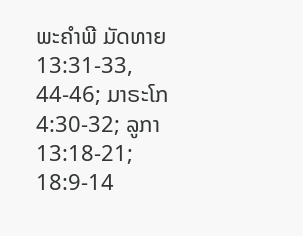ພະຄໍາພີ ມັດທາຍ 13:31-33, 44-46; ມາຣະໂກ 4:30-32; ລູກາ 13:18-21; 18:9-14